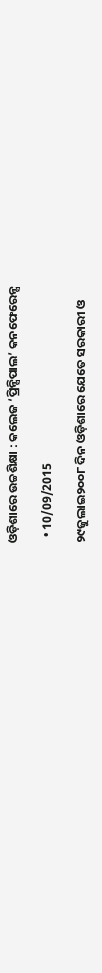ଓଡ଼ିଶାରେ ଉଚ୍ଚଶିକ୍ଷା : କଲେଜ ‘ପ୍ରିନ୍ସିପାଲ’ କନଫେରେନ୍ସ

  • 10/09/2015

୨୯ଜୁଲାଇ୨୦୦୮ ଦିନ ଓଡ଼ିଶାରେ ଯେତେ ସରକାରୀ ଓ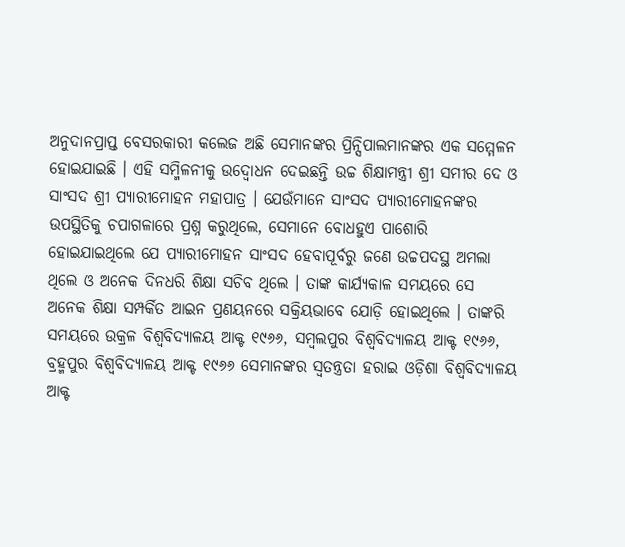ଅନୁଦାନପ୍ରାପ୍ତ ବେସରକାରୀ କଲେଜ ଅଛି ସେମାନଙ୍କର ପ୍ରିନ୍ସିପାଲମାନଙ୍କର ଏକ ସମ୍ମେଳନ ହୋଇଯାଇଛି । ଏହି ସମ୍ମିଳନୀକୁ ଉଦ୍ବୋଧନ ଦେଇଛନ୍ତି ଉଚ୍ଚ ଶିକ୍ଷାମନ୍ତ୍ରୀ ଶ୍ରୀ ସମୀର ଦେ ଓ ସାଂସଦ ଶ୍ରୀ ପ୍ୟାରୀମୋହନ ମହାପାତ୍ର । ଯେଉଁମାନେ ସାଂସଦ ପ୍ୟାରୀମୋହନଙ୍କର ଉପସ୍ଥିତିକୁ ଚପାଗଳାରେ ପ୍ରଶ୍ନ କରୁଥିଲେ, ସେମାନେ ବୋଧହୁଏ ପାଶୋରି ହୋଇଯାଇଥିଲେ ଯେ ପ୍ୟାରୀମୋହନ ସାଂସଦ ହେବାପୂର୍ବରୁ ଜଣେ ଉଚ୍ଚପଦସ୍ଥ ଅମଲା ଥିଲେ ଓ ଅନେକ ଦିନଧରି ଶିକ୍ଷା ସଚିବ ଥିଲେ । ତାଙ୍କ କାର୍ଯ୍ୟକାଳ ସମୟରେ ସେ ଅନେକ ଶିକ୍ଷା ସମ୍ପର୍କିତ ଆଇନ ପ୍ରଣୟନରେ ସକ୍ରିୟଭାବେ ଯୋଡ଼ି ହୋଇଥିଲେ । ତାଙ୍କରି ସମୟରେ ଉକ୍ରଳ ବିଶ୍ୱବିଦ୍ୟାଳୟ ଆକ୍ଟ ୧୯୬୬, ସମ୍ବଲପୁର ବିଶ୍ୱବିଦ୍ୟାଳୟ ଆକ୍ଟ ୧୯୬୬, ବ୍ରହ୍ମପୁର ବିଶ୍ୱବିଦ୍ୟାଳୟ ଆକ୍ଟ ୧୯୬୬ ସେମାନଙ୍କର ସ୍ୱତନ୍ତ୍ରତା ହରାଇ ଓଡ଼ିଶା ବିଶ୍ୱବିଦ୍ୟାଳୟ ଆକ୍ଟ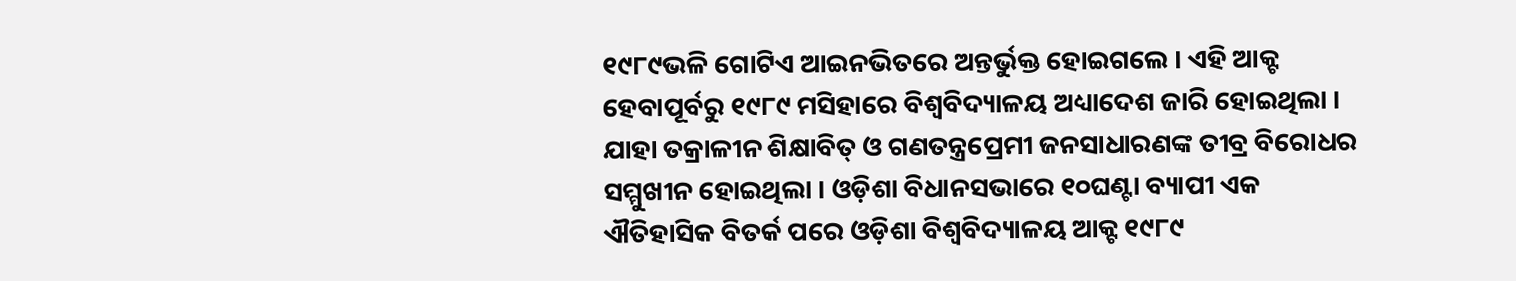୧୯୮୯ଭଳି ଗୋଟିଏ ଆଇନଭିତରେ ଅନ୍ତର୍ଭୁକ୍ତ ହୋଇଗଲେ । ଏହି ଆକ୍ଟ ହେବାପୂର୍ବରୁ ୧୯୮୯ ମସିହାରେ ବିଶ୍ୱବିଦ୍ୟାଳୟ ଅଧ୍ୟାଦେଶ ଜାରି ହୋଇଥିଲା । ଯାହା ତକ୍ରାଳୀନ ଶିକ୍ଷାବିତ୍ ଓ ଗଣତନ୍ତ୍ରପ୍ରେମୀ ଜନସାଧାରଣଙ୍କ ତୀବ୍ର ବିରୋଧର ସମ୍ମୁଖୀନ ହୋଇଥିଲା । ଓଡ଼ିଶା ବିଧାନସଭାରେ ୧୦ଘଣ୍ଟା ବ୍ୟାପୀ ଏକ ଐତିହାସିକ ବିତର୍କ ପରେ ଓଡ଼ିଶା ବିଶ୍ୱବିଦ୍ୟାଳୟ ଆକ୍ଟ ୧୯୮୯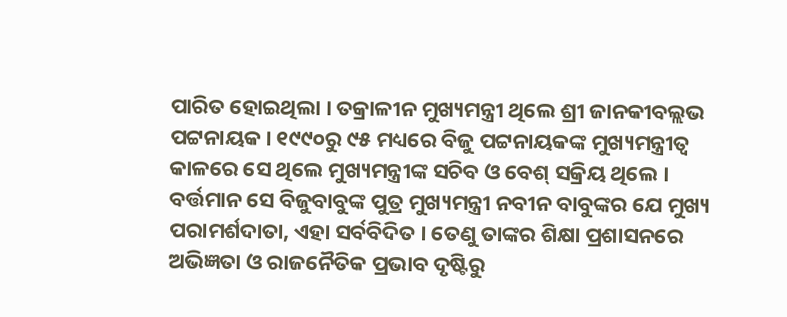ପାରିତ ହୋଇଥିଲା । ତକ୍ରାଳୀନ ମୁଖ୍ୟମନ୍ତ୍ରୀ ଥିଲେ ଶ୍ରୀ ଜାନକୀବଲ୍ଲଭ ପଟ୍ଟନାୟକ । ୧୯୯୦ରୁ ୯୫ ମଧ୍ୟରେ ବିଜୁ ପଟ୍ଟନାୟକଙ୍କ ମୁଖ୍ୟମନ୍ତ୍ରୀତ୍ୱ କାଳରେ ସେ ଥିଲେ ମୁଖ୍ୟମନ୍ତ୍ରୀଙ୍କ ସଚିବ ଓ ବେଶ୍ ସକ୍ରିୟ ଥିଲେ । ବର୍ତ୍ତମାନ ସେ ବିଜୁବାବୁଙ୍କ ପୁତ୍ର ମୁଖ୍ୟମନ୍ତ୍ରୀ ନବୀନ ବାବୁଙ୍କର ଯେ ମୁଖ୍ୟ ପରାମର୍ଶଦାତା, ଏହା ସର୍ବବିଦିତ । ତେଣୁ ତାଙ୍କର ଶିକ୍ଷା ପ୍ରଶାସନରେ ଅଭିଜ୍ଞତା ଓ ରାଜନୈତିକ ପ୍ରଭାବ ଦୃଷ୍ଟିରୁ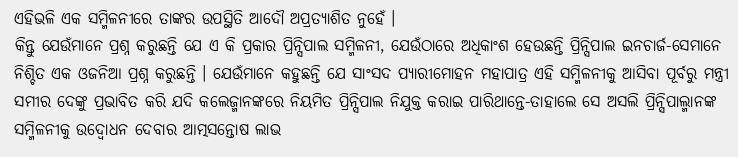ଏହିଭଳି ଏକ ସମ୍ମିଳନୀରେ ତାଙ୍କର ଉପସ୍ଥିତି ଆଦୌ ଅପ୍ରତ୍ୟାଶିତ ନୁହେଁ ।
କିନ୍ତୁ ଯେଉଁମାନେ ପ୍ରଶ୍ନ କରୁଛନ୍ତି ଯେ ଏ କି ପ୍ରକାର ପ୍ରିନ୍ସିପାଲ ସମ୍ମିଳନୀ, ଯେଉଁଠାରେ ଅଧିକାଂଶ ହେଉଛନ୍ତି ପ୍ରିନ୍ସିପାଲ ଇନଚାର୍ଜ-ସେମାନେ ନିଶ୍ଚିତ ଏକ ଓଜନିଆ ପ୍ରଶ୍ନ କରୁଛନ୍ତି । ଯେଉଁମାନେ କହୁଛନ୍ତି ଯେ ସାଂସଦ ପ୍ୟାରୀମୋହନ ମହାପାତ୍ର ଏହି ସମ୍ମିଳନୀକୁ ଆସିବା ପୂର୍ବରୁ ମନ୍ତ୍ରୀ ସମୀର ଦେଙ୍କୁ ପ୍ରଭାବିତ କରି ଯଦି କଲେଜ୍ମାନଙ୍କରେ ନିୟମିତ ପ୍ରିନ୍ସିପାଲ ନିଯୁକ୍ତ କରାଇ ପାରିଥାନ୍ତେ-ତାହାଲେ ସେ ଅସଲି ପ୍ରିନ୍ସିପାଲ୍ମାନଙ୍କ ସମ୍ମିଳନୀକୁ ଉଦ୍ବୋଧନ ଦେବାର ଆତ୍ମସନ୍ତୋଷ ଲାଭ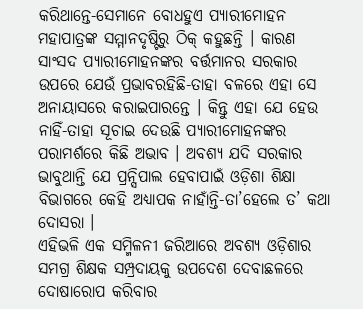କରିଥାନ୍ତେ-ସେମାନେ ବୋଧହୁଏ ପ୍ୟାରୀମୋହନ ମହାପାତ୍ରଙ୍କ ସମ୍ମାନଦୃଷ୍ଟିରୁ ଠିକ୍ କହୁଛନ୍ତି । କାରଣ ସାଂସଦ ପ୍ୟାରୀମୋହନଙ୍କର ବର୍ତ୍ତମାନର ସରକାର ଉପରେ ଯେଉଁ ପ୍ରଭାବରହିଛି-ତାହା ବଳରେ ଏହା ସେ ଅନାୟାସରେ କରାଇପାରନ୍ତେ । କିନ୍ତୁ ଏହା ଯେ ହେଉ ନାହିଁ-ତାହା ସୂଚାଇ ଦେଉଛି ପ୍ୟାରୀମୋହନଙ୍କର ପରାମର୍ଶରେ କିଛି ଅଭାବ । ଅବଶ୍ୟ ଯଦି ସରକାର ଭାବୁଥାନ୍ତି ଯେ ପ୍ରନ୍ସିପାଲ ହେବାପାଇଁ ଓଡ଼ିଶା ଶିକ୍ଷା ବିଭାଗରେ କେହି ଅଧ୍ୟାପକ ନାହାଁନ୍ତି-ତା’ହେଲେ ତ’ କଥା ଦୋସରା ।
ଏହିଭଳି ଏକ ସମ୍ମିଳନୀ ଜରିଆରେ ଅବଶ୍ୟ ଓଡ଼ିଶାର ସମଗ୍ର ଶିକ୍ଷକ ସମ୍ପ୍ରଦାୟକୁ ଉପଦେଶ ଦେବାଛଳରେ ଦୋଷାରୋପ କରିବାର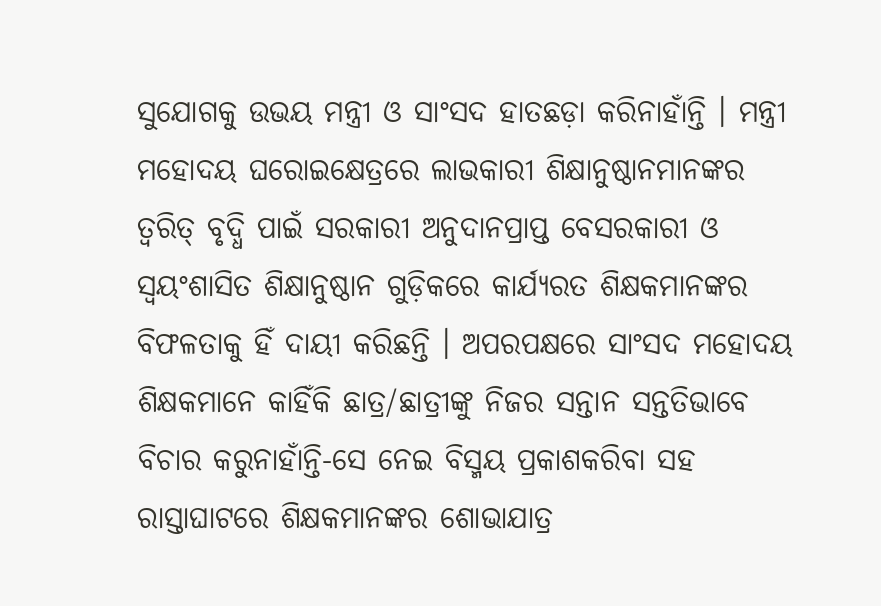ସୁଯୋଗକୁ ଉଭୟ ମନ୍ତ୍ରୀ ଓ ସାଂସଦ ହାତଛଡ଼ା କରିନାହାଁନ୍ତି । ମନ୍ତ୍ରୀ ମହୋଦୟ ଘରୋଇକ୍ଷେତ୍ରରେ ଲାଭକାରୀ ଶିକ୍ଷାନୁଷ୍ଠାନମାନଙ୍କର ତ୍ୱରିତ୍ ବୃଦ୍ଧି ପାଇଁ ସରକାରୀ ଅନୁଦାନପ୍ରାପ୍ତ ବେସରକାରୀ ଓ ସ୍ୱୟଂଶାସିତ ଶିକ୍ଷାନୁଷ୍ଠାନ ଗୁଡ଼ିକରେ କାର୍ଯ୍ୟରତ ଶିକ୍ଷକମାନଙ୍କର ବିଫଳତାକୁ ହିଁ ଦାୟୀ କରିଛନ୍ତି । ଅପରପକ୍ଷରେ ସାଂସଦ ମହୋଦୟ ଶିକ୍ଷକମାନେ କାହିଁକି ଛାତ୍ର/ଛାତ୍ରୀଙ୍କୁ ନିଜର ସନ୍ତାନ ସନ୍ତତିଭାବେ ବିଚାର କରୁନାହାଁନ୍ତି-ସେ ନେଇ ବିସ୍ମୟ ପ୍ରକାଶକରିବା ସହ ରାସ୍ତାଘାଟରେ ଶିକ୍ଷକମାନଙ୍କର ଶୋଭାଯାତ୍ର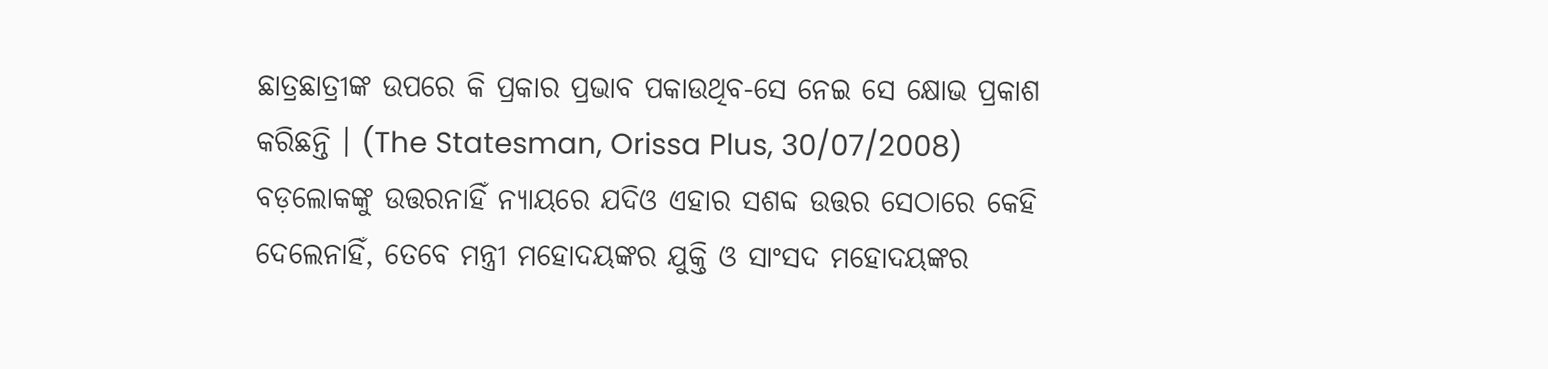ଛାତ୍ରଛାତ୍ରୀଙ୍କ ଉପରେ କି ପ୍ରକାର ପ୍ରଭାବ ପକାଉଥିବ-ସେ ନେଇ ସେ କ୍ଷୋଭ ପ୍ରକାଶ କରିଛନ୍ତି । (The Statesman, Orissa Plus, 30/07/2008)
ବଡ଼ଲୋକଙ୍କୁ ଉତ୍ତରନାହିଁ ନ୍ୟାୟରେ ଯଦିଓ ଏହାର ସଶବ୍ଦ ଉତ୍ତର ସେଠାରେ କେହି ଦେଲେନାହିଁ, ତେବେ ମନ୍ତ୍ରୀ ମହୋଦୟଙ୍କର ଯୁକ୍ତି ଓ ସାଂସଦ ମହୋଦୟଙ୍କର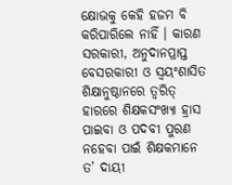କ୍ଷୋଭକୁ କେହି ହଜମ ବି କରିପାରିଲେ ନାହିଁ । କାରଣ ସରକାରୀ, ଅନୁଦାନପ୍ରାପ୍ତ ବେସରକାରୀ ଓ ସ୍ୱୟଂଶାସିତ ଶିକ୍ଷାନୁଷ୍ଠାନରେ ତ୍ୱରିତ୍ ହାରରେ ଶିକ୍ଷକସଂଖ୍ୟା ହ୍ରାସ ପାଇବା ଓ ପଦବୀ ପୁରଣ ନହେବା ପାଇଁ ଶିକ୍ଷକମାନେ ତ’ ଦାୟୀ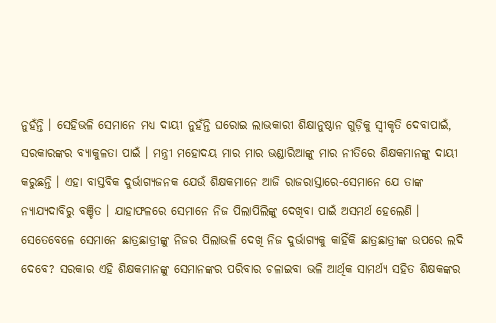ନୁହଁନ୍ତି । ସେହିଭଳି ସେମାନେ ମଧ୍ୟ ଦାୟୀ ନୁହଁନ୍ତି ଘରୋଇ ଲାଭକାରୀ ଶିକ୍ଷାନୁଷ୍ଠାନ ଗୁଡ଼ିକୁ ସ୍ୱୀକୃତି ଦେବାପାଇଁ, ସରକାରଙ୍କର ବ୍ୟାକୁଳତା ପାଇଁ । ମନ୍ତ୍ରୀ ମହୋଦୟ ମାର ମାର ଭଣ୍ଡାରିଆଙ୍କୁ ମାର ନୀତିରେ ଶିକ୍ଷକମାନଙ୍କୁ ଦାୟୀ କରୁଛନ୍ତି । ଏହା ବାସ୍ତବିକ ଦୁର୍ଭାଗ୍ୟଜନକ ଯେଉଁ ଶିକ୍ଷକମାନେ ଆଜି ରାଜରାସ୍ତାରେ-ସେମାନେ ଯେ ତାଙ୍କ ନ୍ୟାଯ୍ୟଦାବିରୁ ବଞ୍ଚିତ । ଯାହାଫଳରେ ସେମାନେ ନିଜ ପିଲାପିଲିଙ୍କୁ ଦେଖିବା ପାଇଁ ଅସମର୍ଥ ହେଲେଣି । ସେତେବେଳେ ସେମାନେ ଛାତ୍ରଛାତ୍ରୀଙ୍କୁ ନିଜର ପିଲାଭଳି ଦେଖି ନିଜ ଦୁର୍ଭାଗ୍ୟକୁ କାହିଁକି ଛାତ୍ରଛାତ୍ରୀଙ୍କ ଉପରେ ଲଦି ଦେବେ? ସରକାର ଏହି ଶିକ୍ଷକମାନଙ୍କୁ ସେମାନଙ୍କର ପରିବାର ଚଳାଇବା ଭଳି ଆର୍ଥିକ ସାମର୍ଥ୍ୟ ସହିତ ଶିକ୍ଷକଙ୍କର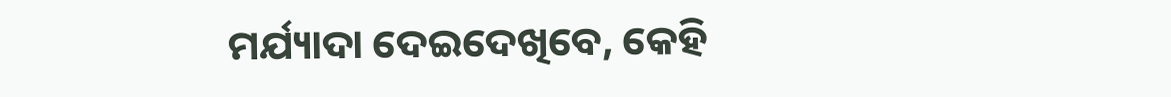ମର୍ଯ୍ୟାଦା ଦେଇଦେଖିବେ, କେହି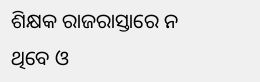ଶିକ୍ଷକ ରାଜରାସ୍ତାରେ ନ ଥିବେ ଓ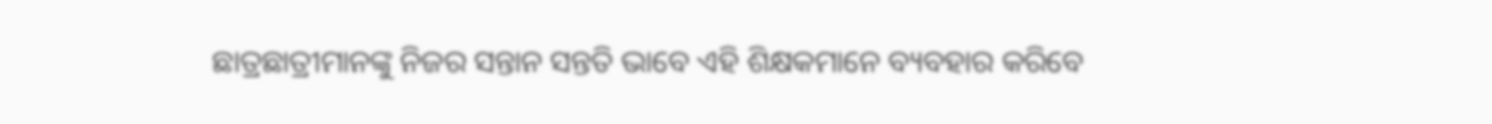ଛାତ୍ରଛାତ୍ରୀମାନଙ୍କୁ ନିଜର ସନ୍ତାନ ସନ୍ତତି ଭାବେ ଏହି ଶିକ୍ଷକମାନେ ବ୍ୟବହାର କରିବେ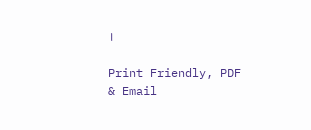।

Print Friendly, PDF & Email